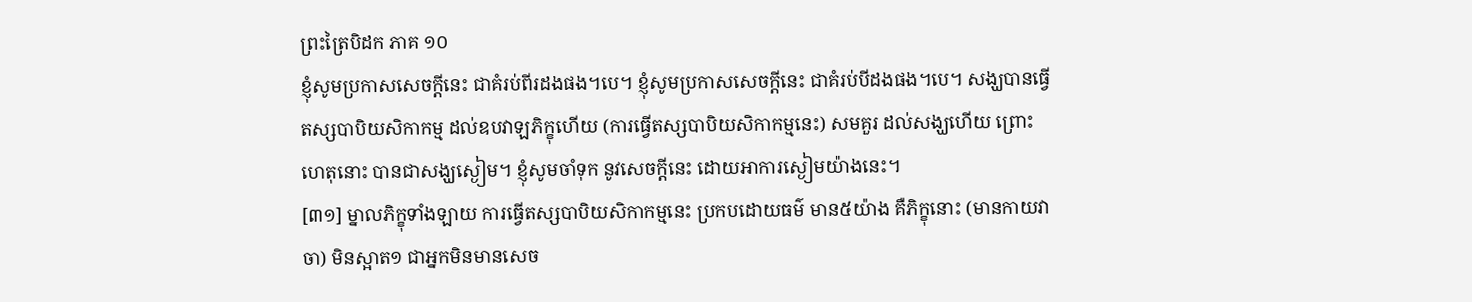ព្រះត្រៃបិដក ភាគ ១០
ខ្ញុំសូមប្រកាសសេចក្តីនេះ ជាគំរប់ពីរដងផង។បេ។ ខ្ញុំសូមប្រកាសសេចក្តីនេះ ជាគំរប់បីដងផង។បេ។ សង្ឃបានធ្វើ តស្សបាបិយសិកាកម្ម ដល់ឧបវាឡភិក្ខុហើយ (ការធ្វើតស្សបាបិយសិកាកម្មនេះ) សមគួរ ដល់សង្ឃហើយ ព្រោះហេតុនោះ បានជាសង្ឃស្ងៀម។ ខ្ញុំសូមចាំទុក នូវសេចក្តីនេះ ដោយអាការស្ងៀមយ៉ាងនេះ។
[៣១] ម្នាលភិក្ខុទាំងឡាយ ការធ្វើតស្សបាបិយសិកាកម្មនេះ ប្រកបដោយធម៌ មាន៥យ៉ាង គឺភិក្ខុនោះ (មានកាយវាចា) មិនស្អាត១ ជាអ្នកមិនមានសេច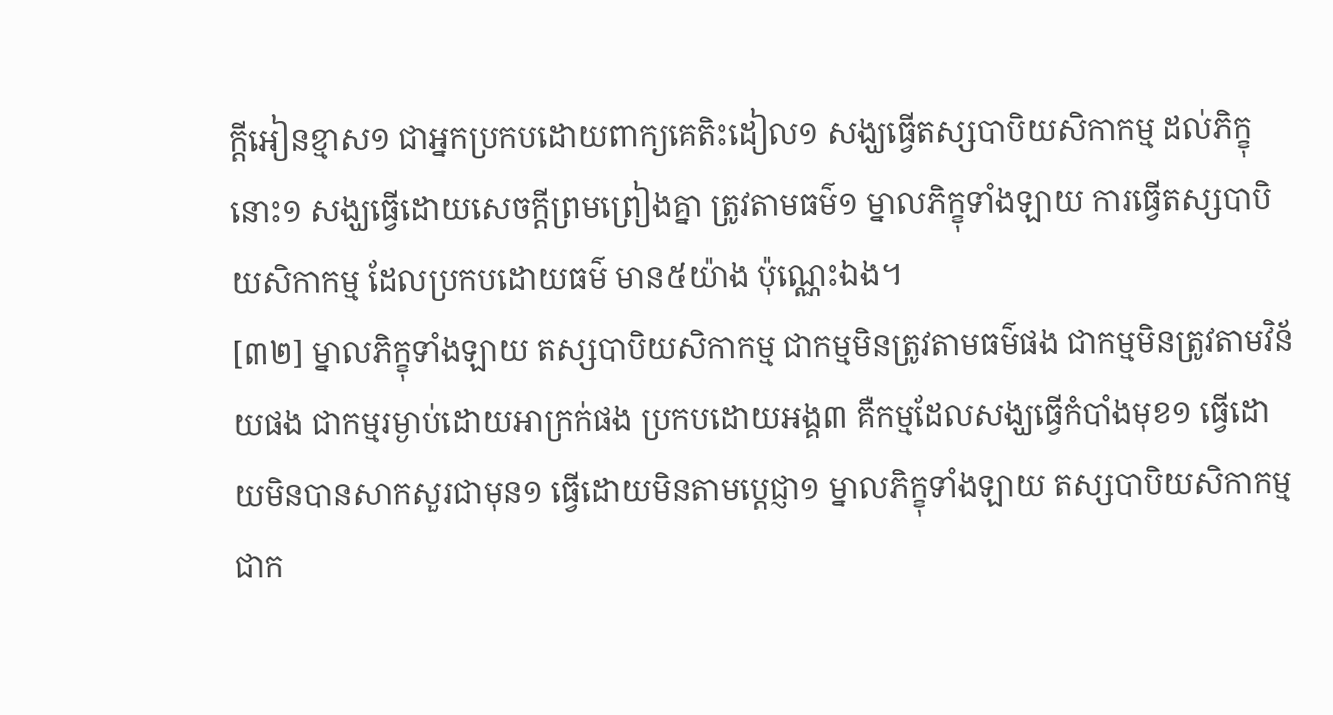ក្តីអៀនខ្មាស១ ជាអ្នកប្រកបដោយពាក្យគេតិះដៀល១ សង្ឃធ្វើតស្សបាបិយសិកាកម្ម ដល់ភិក្ខុនោះ១ សង្ឃធ្វើដោយសេចក្តីព្រមព្រៀងគ្នា ត្រូវតាមធម៌១ ម្នាលភិក្ខុទាំងឡាយ ការធ្វើតស្សបាបិយសិកាកម្ម ដែលប្រកបដោយធម៌ មាន៥យ៉ាង ប៉ុណ្ណេះឯង។
[៣២] ម្នាលភិក្ខុទាំងឡាយ តស្សបាបិយសិកាកម្ម ជាកម្មមិនត្រូវតាមធម៌ផង ជាកម្មមិនត្រូវតាមវិន័យផង ជាកម្មរម្ងាប់ដោយអាក្រក់ផង ប្រកបដោយអង្គ៣ គឺកម្មដែលសង្ឃធ្វើកំបាំងមុខ១ ធ្វើដោយមិនបានសាកសួរជាមុន១ ធ្វើដោយមិនតាមប្តេជ្ញា១ ម្នាលភិក្ខុទាំងឡាយ តស្សបាបិយសិកាកម្ម ជាក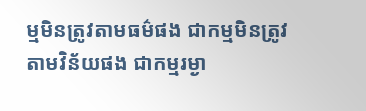ម្មមិនត្រូវតាមធម៌ផង ជាកម្មមិនត្រូវតាមវិន័យផង ជាកម្មរម្ងា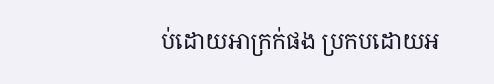ប់ដោយអាក្រក់ផង ប្រកបដោយអ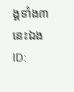ង្គទាំង៣ នេះឯង
ID: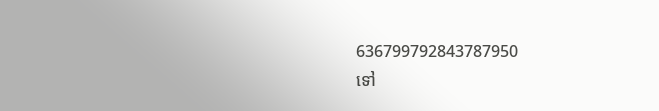636799792843787950
ទៅ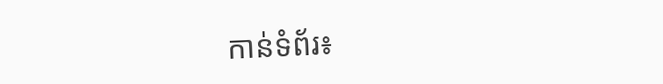កាន់ទំព័រ៖